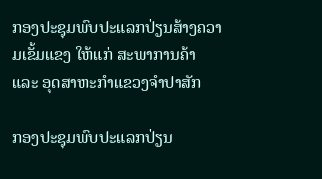ກອງປະຊຸມພົບປະແລກປ່ຽນສ້າງຄວາມເຂັ້ມແຂງ ໃຫ້ແກ່ ສະພາການຄ້າ ແລະ ອຸດສາຫະກຳແຂວງຈຳປາສັກ

ກອງປະຊຸມພົບປະແລກປ່ຽນ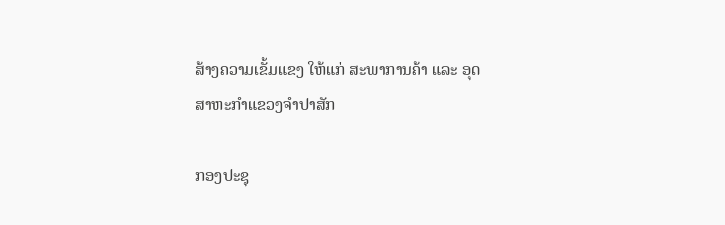ສ້າງຄວາມເຂັ້ມແຂງ ໃຫ້ແກ່ ສະພາການຄ້າ ແລະ ອຸດສາຫະກຳແຂວງຈຳປາສັກ

ກອງປະຊຸ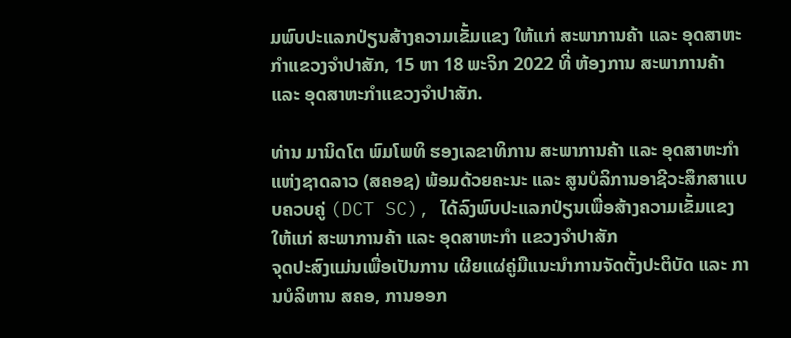ມພົບປະແລກປ່ຽນສ້າງຄວາມເຂັ້ມແຂງ ໃຫ້ແກ່ ສະພາການຄ້າ ແລະ ອຸດສາຫະກຳແຂວງຈຳປາສັກ, 15 ຫາ 18 ພະຈິກ 2022 ທີ່ ຫ້ອງການ ສະພາການຄ້າ ແລະ ອຸດສາຫະກຳແຂວງຈຳປາສັກ.

ທ່ານ ມານິດໂຕ ພົມໂພທິ ຮອງເລຂາທິການ ສະພາການຄ້າ ແລະ ອຸດສາຫະກຳ ແຫ່ງຊາດລາວ (ສຄອຊ) ພ້ອມດ້ວຍຄະນະ ແລະ ສູນບໍລິການອາຊີວະສຶກສາແບບຄວບຄູ່ (DCT SC), ໄດ້ລົງພົບປະແລກປ່ຽນເພື່ອສ້າງຄວາມເຂັ້ມແຂງ ໃຫ້ແກ່ ສະພາການຄ້າ ແລະ ອຸດສາຫະກຳ ແຂວງຈຳປາສັກ
ຈຸດປະສົງແມ່ນເພື່ອເປັນການ ເຜີຍແຜ່ຄູ່ມືແນະນຳການຈັດຕັ້ງປະຕິບັດ ແລະ ການບໍລິຫານ ສຄອ, ການອອກ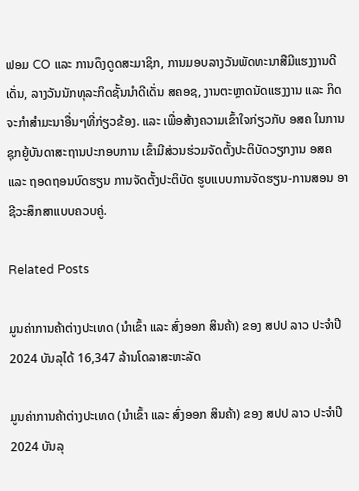ຟອມ CO ແລະ ການດຶງດູດສະມາຊິກ, ການມອບລາງວັນພັດທະນາສືມີແຮງງານດີເດັ່ນ, ລາງວັນນັກທຸລະກິດຊັ້ນນຳດີເດັ່ນ ສຄອຊ, ງານຕະຫຼາດນັດແຮງງານ ແລະ ກິດຈະກຳສຳມະນາອື່ນໆທີ່ກ່ຽວຂ້ອງ. ແລະ ເພື່ອສ້າງຄວາມເຂົ້າໃຈກ່ຽວກັບ ອສຄ ໃນການຊຸກຍູ້ບັນດາສະຖານປະກອບການ ເຂົ້າມີສ່ວນຮ່ວມຈັດຕັ້ງປະຕິບັດວຽກງານ ອສຄ ແລະ ຖອດຖອນບົດຮຽນ ການຈັດຕັ້ງປະຕິບັດ ຮູບແບບການຈັດຮຽນ-ການສອນ ອາຊີວະສຶກສາແບບຄວບຄູ່.

Related Posts

ມູນຄ່າການຄ້າຕ່າງປະເທດ (ນໍາເຂົ້າ ແລະ ສົ່ງອອກ ສິນຄ້າ) ຂອງ ສປປ ລາວ ປະຈໍາປີ 2024 ບັນລຸໄດ້ 16,347 ລ້ານໂດລາສະຫະລັດ

ມູນຄ່າການຄ້າຕ່າງປະເທດ (ນໍາເຂົ້າ ແລະ ສົ່ງອອກ ສິນຄ້າ) ຂອງ ສປປ ລາວ ປະຈໍາປີ 2024 ບັນລຸ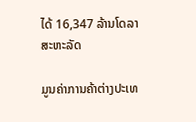ໄດ້ 16,347 ລ້ານໂດລາສະຫະລັດ

ມູນຄ່າການຄ້າຕ່າງປະເທ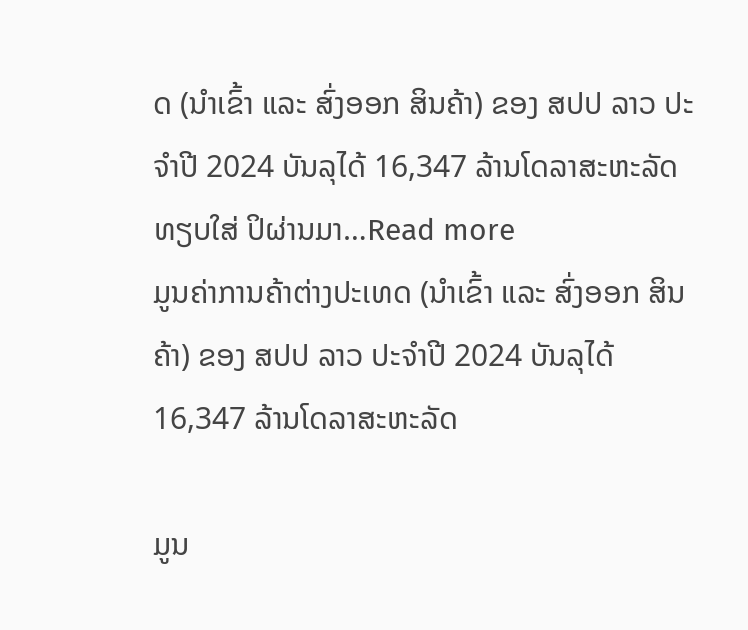ດ (ນໍາເຂົ້າ ແລະ ສົ່ງອອກ ສິນຄ້າ) ຂອງ ສປປ ລາວ ປະຈໍາປີ 2024 ບັນລຸໄດ້ 16,347 ລ້ານໂດລາສະຫະລັດ ທຽບໃສ່ ປິຜ່ານມາ…Read more
ມູນຄ່າການຄ້າຕ່າງປະເທດ (ນໍາເຂົ້າ ແລະ ສົ່ງອອກ ສິນຄ້າ) ຂອງ ສປປ ລາວ ປະຈໍາປີ 2024 ບັນລຸໄດ້ 16,347 ລ້ານໂດລາສະຫະລັດ

ມູນ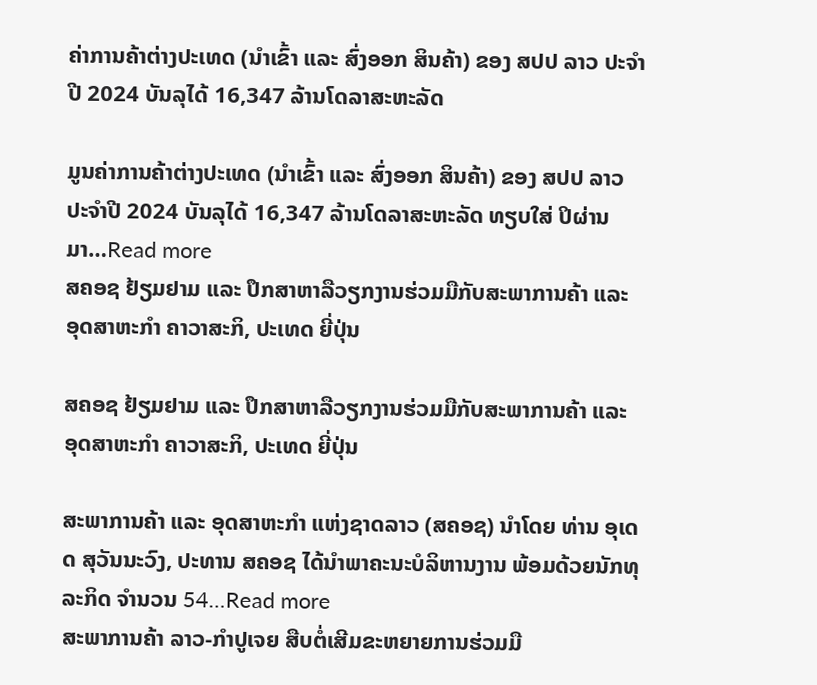ຄ່າການຄ້າຕ່າງປະເທດ (ນໍາເຂົ້າ ແລະ ສົ່ງອອກ ສິນຄ້າ) ຂອງ ສປປ ລາວ ປະຈໍາປີ 2024 ບັນລຸໄດ້ 16,347 ລ້ານໂດລາສະຫະລັດ

ມູນຄ່າການຄ້າຕ່າງປະເທດ (ນໍາເຂົ້າ ແລະ ສົ່ງອອກ ສິນຄ້າ) ຂອງ ສປປ ລາວ ປະຈໍາປີ 2024 ບັນລຸໄດ້ 16,347 ລ້ານໂດລາສະຫະລັດ ທຽບໃສ່ ປິຜ່ານມາ…Read more
ສຄອຊ ຢ້ຽມຢາມ ແລະ ປຶກສາຫາລືວຽກງານຮ່ວມມືກັບສະພາການຄ້າ ແລະ ອຸດສາຫະກຳ ຄາວາສະກິ, ປະເທດ ຍີ່ປຸ່ນ

ສຄອຊ ຢ້ຽມຢາມ ແລະ ປຶກສາຫາລືວຽກງານຮ່ວມມືກັບສະພາການຄ້າ ແລະ ອຸດສາຫະກຳ ຄາວາສະກິ, ປະເທດ ຍີ່ປຸ່ນ

ສະພາການຄ້າ ແລະ ອຸດສາຫະກຳ ແຫ່ງຊາດລາວ (ສຄອຊ) ນຳໂດຍ ທ່ານ ອຸເດດ ສຸວັນນະວົງ, ປະທານ ສຄອຊ ໄດ້ນຳພາຄະນະບໍລິຫານງານ ພ້ອມດ້ວຍນັກທຸລະກິດ ຈຳນວນ 54…Read more
ສະພາການຄ້າ ລາວ-ກຳປູເຈຍ ສືບຕໍ່ເສີມຂະຫຍາຍການຮ່ວມມື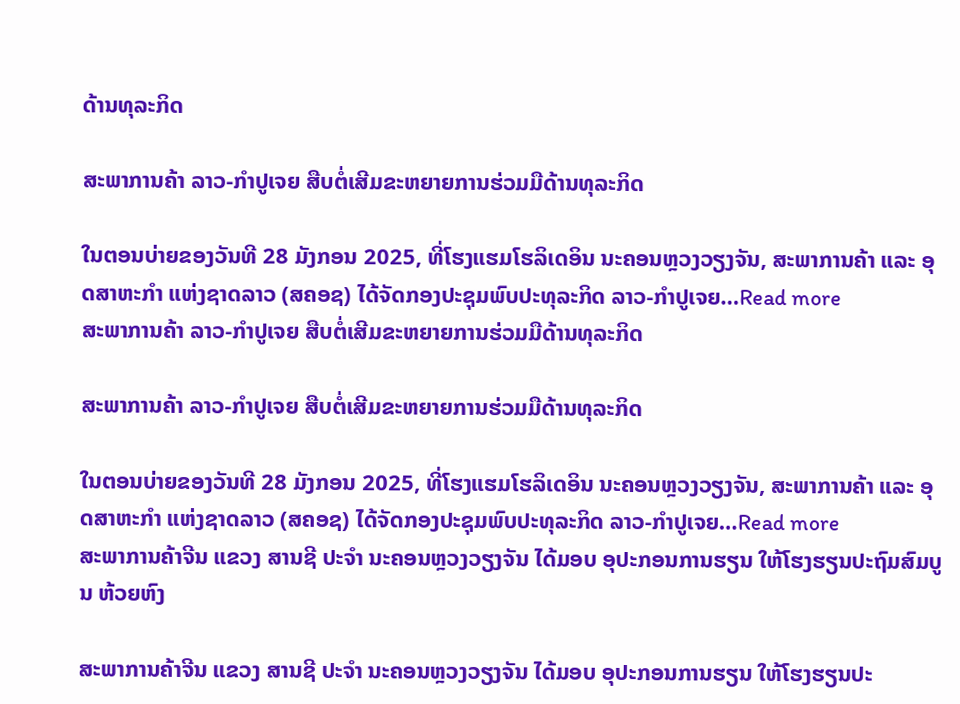ດ້ານທຸລະກິດ

ສະພາການຄ້າ ລາວ-ກຳປູເຈຍ ສືບຕໍ່ເສີມຂະຫຍາຍການຮ່ວມມືດ້ານທຸລະກິດ

ໃນຕອນບ່າຍຂອງວັນທີ 28 ມັງກອນ 2025, ທີ່ໂຮງແຮມໂຮລິເດອິນ ນະຄອນຫຼວງວຽງຈັນ, ສະພາການຄ້າ ແລະ ອຸດສາຫະກຳ ແຫ່ງຊາດລາວ (ສຄອຊ) ໄດ້ຈັດກອງປະຊຸມພົບປະທຸລະກິດ ລາວ-ກຳປູເຈຍ…Read more
ສະພາການຄ້າ ລາວ-ກຳປູເຈຍ ສືບຕໍ່ເສີມຂະຫຍາຍການຮ່ວມມືດ້ານທຸລະກິດ

ສະພາການຄ້າ ລາວ-ກຳປູເຈຍ ສືບຕໍ່ເສີມຂະຫຍາຍການຮ່ວມມືດ້ານທຸລະກິດ

ໃນຕອນບ່າຍຂອງວັນທີ 28 ມັງກອນ 2025, ທີ່ໂຮງແຮມໂຮລິເດອິນ ນະຄອນຫຼວງວຽງຈັນ, ສະພາການຄ້າ ແລະ ອຸດສາຫະກຳ ແຫ່ງຊາດລາວ (ສຄອຊ) ໄດ້ຈັດກອງປະຊຸມພົບປະທຸລະກິດ ລາວ-ກຳປູເຈຍ…Read more
ສະພາການຄ້າຈີນ ແຂວງ ສານຊີ ປະຈໍາ ນະຄອນຫຼວງວຽງຈັນ ໄດ້ມອບ ອຸປະກອນການຮຽນ ໃຫ້ໂຮງຮຽນປະຖົມສົມບູນ ຫ້ວຍຫົງ

ສະພາການຄ້າຈີນ ແຂວງ ສານຊີ ປະຈໍາ ນະຄອນຫຼວງວຽງຈັນ ໄດ້ມອບ ອຸປະກອນການຮຽນ ໃຫ້ໂຮງຮຽນປະ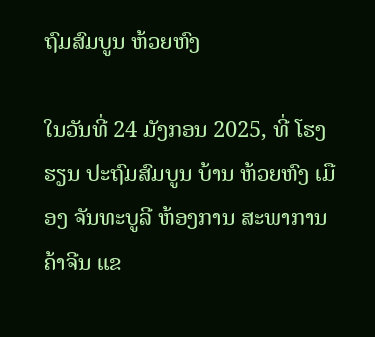ຖົມສົມບູນ ຫ້ວຍຫົງ

ໃນວັນທີ່ 24 ມັງກອນ 2025, ທີ່ ໂຮງຮຽນ ປະຖົມສົມບູນ ບ້ານ ຫ້ວຍຫົງ ເມືອງ ຈັນທະບູລີ ຫ້ອງການ ສະພາການຄ້າຈີນ ແຂ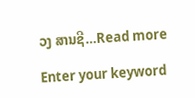ວງ ສານຊີ…Read more

Enter your keyword